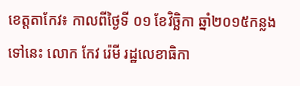ខេត្តតាកែវ៖ កាលពីថ្ងៃទី ០១ ខែវិច្ឆិកា ឆ្នាំ២០១៥កន្លងទៅនេះ លោក កែវ រ៉េមី រដ្ឋលេខាធិកា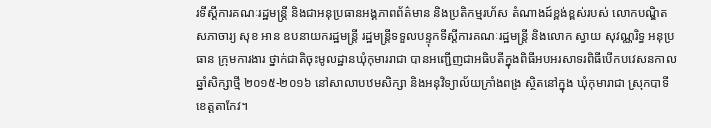រទីស្តីការគណៈរដ្ឋមន្ត្រី និងជាអនុប្រធានអង្គភាពព័ត៌មាន និងប្រតិកម្មរហ័ស តំណាងដ៍ខ្ពង់ខ្ពស់របស់ លោកបណ្ឌិតសភាចារ្យ សុខ អាន ឧបនាយករដ្ឋមន្ត្រី រដ្ឋមន្ត្រីទទួលបន្ទុកទីស្តីការគណៈរដ្ឋមន្ត្រី និងលោក ស្វាយ សុវណ្ណរិទ្ធ អនុប្រធាន ក្រុមការងារ ថ្នាក់ជាតិចុះមូលដ្ឋានឃុំកុមាររាជា បានអញ្ជើញជាអធិបតីក្នុងពិធីអបអរសាទរពិធីបើកបវេសនកាលឆ្នាំសិក្សាថ្មី ២០១៥-២០១៦ នៅសាលាបឋមសិក្សា និងអនុវិទ្យាល័យក្រាំងពង្រ ស្ថិតនៅក្នុង ឃុំកុមារាជា ស្រុកបាទី ខេត្តតាកែវ។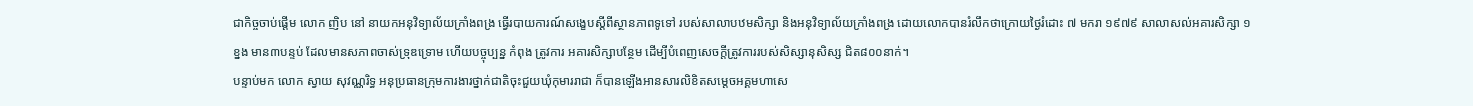ជាកិច្ចចាប់ផ្តើម លោក ញិប នៅ នាយកអនុវិទ្យាល័យក្រាំងពង្រ ធ្វើរបាយការណ៍សង្ខេបស្តីពីស្ថានភាពទូទៅ របស់សាលាបឋមសិក្សា និងអនុវិទ្យាល័យក្រាំងពង្រ ដោយលោកបានរំលឹកថាក្រោយថ្ងៃរំដោះ ៧ មករា ១៩៧៩ សាលាសល់អគារសិក្សា ១ ខ្នង មាន៣បន្ទប់ ដែលមានសភាពចាស់ទ្រុឌទ្រោម ហើយបច្ចុប្បន្ន កំពុង ត្រូវការ អគារសិក្សាបន្ថែម ដើម្បីបំពេញសេចក្តីត្រូវការរបស់សិស្សានុសិស្ស ជិត៨០០នាក់។
បន្ទាប់មក លោក ស្វាយ សុវណ្ណរិទ្ធ អនុប្រធានក្រុមការងារថ្នាក់ជាតិចុះជួយឃុំកុមាររាជា ក៏បានឡើងអានសារលិខិតសម្តេចអគ្គមហាសេ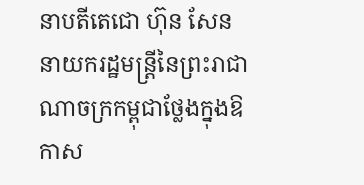នាបតីតេជោ ហ៊ុន សែន នាយករដ្ឋមន្ត្រីនៃព្រះរាជាណាចក្រកម្ពុជាថ្លែងក្នុងឱកាស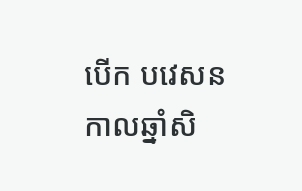បើក បវេសនកាលឆ្នាំសិ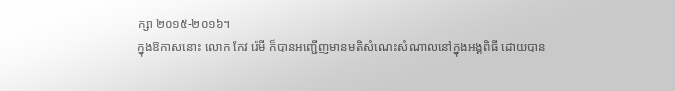ក្សា ២០១៥-២០១៦។
ក្នុងឱកាសនោះ លោក កែវ រ៉េមី ក៏បានអញ្ជើញមានមតិសំណេះសំណាលនៅក្នុងអង្គពិធី ដោយបាន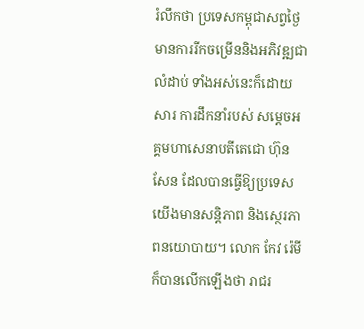រំលឹកថា ប្រទេសកម្ពុជាសព្វថ្ងៃ មានការរីកចម្រើននិងអភិវឌ្ឍជាលំដាប់ ទាំងអស់នេះក៏ដោយសារ ការដឹកនាំរបស់ សម្តេចអគ្គមហាសេនាបតីតេជោ ហ៊ុន សែន ដែលបានធ្វើឱ្យប្រទេសយើងមានសន្តិភាព និងស្ថេរភាពនយោបាយ។ លោក កែវ រ៉េមី ក៏បានលើកឡើងថា រាជរ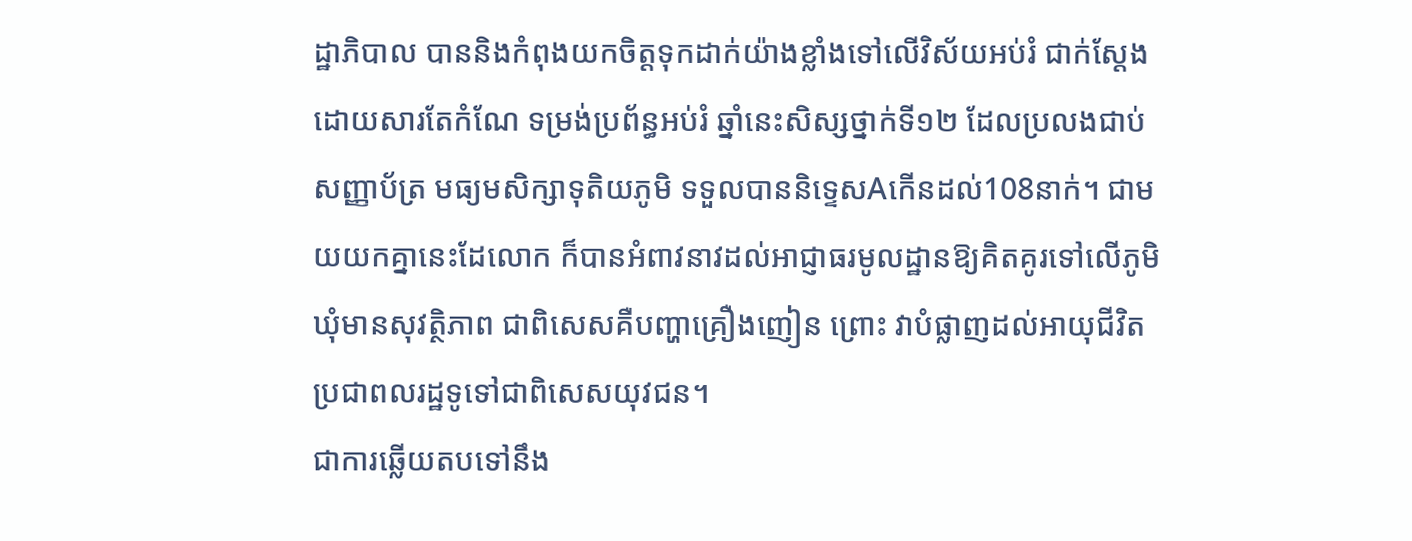ដ្ឋាភិបាល បាននិងកំពុងយកចិត្តទុកដាក់យ៉ាងខ្លាំងទៅលើវិស័យអប់រំ ជាក់ស្តែងដោយសារតែកំណែ ទម្រង់ប្រព័ន្ធអប់រំ ឆ្នាំនេះសិស្សថ្នាក់ទី១២ ដែលប្រលងជាប់សញ្ញាប័ត្រ មធ្យមសិក្សាទុតិយភូមិ ទទួលបាននិទ្ទេសAកើនដល់108នាក់។ ជាមយយកគ្នានេះដែលោក ក៏បានអំពាវនាវដល់អាជ្ញាធរមូលដ្ឋានឱ្យគិតគូរទៅលើភូមិឃុំមានសុវត្ថិភាព ជាពិសេសគឺបញ្ហាគ្រឿងញៀន ព្រោះ វាបំផ្លាញដល់អាយុជីវិតប្រជាពលរដ្ឋទូទៅជាពិសេសយុវជន។
ជាការឆ្លើយតបទៅនឹង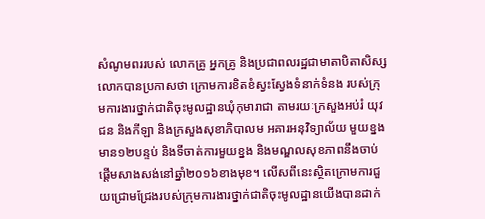សំណូមពររបស់ លោកគ្រូ អ្នកគ្រូ និងប្រជាពលរដ្ឋជាមាតាបិតាសិស្ស លោកបានប្រកាសថា ក្រោមការខិតខំស្វះស្វែងទំនាក់ទំនង របស់ក្រុមការងារថ្នាក់ជាតិចុះមូលដ្ឋានឃុំកុមារាជា តាមរយៈក្រសួងអប់រំ យុវជន និងកីឡា និងក្រសួងសុខាភិបាលម អគារអនុវិទ្យាល័យ មួយខ្នងមាន១២បន្ទប់ និងទីចាត់ការមួយខ្នង និងមណ្ឌលសុខភាពនឹងចាប់ផ្តើមសាងសង់នៅឆ្នាំ២០១៦ខាងមុខ។ លើសពីនេះស្ថិតក្រោមការជួយជ្រោមជ្រែងរបស់ក្រុមការងារថ្នាក់ជាតិចុះមូលដ្ឋានយើងបានដាក់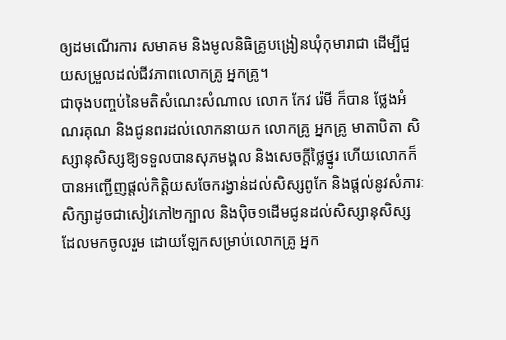ឲ្យដមណើរការ សមាគម និងមូលនិធិគ្រូបង្រៀនឃុំកុមារាជា ដើម្បីជួយសម្រួលដល់ជីវភាពលោកគ្រូ អ្នកគ្រូ។
ជាចុងបញ្ចប់នៃមតិសំណេះសំណាល លោក កែវ រ៉េមី ក៏បាន ថ្លែងអំណរគុណ និងជូនពរដល់លោកនាយក លោកគ្រូ អ្នកគ្រូ មាតាបិតា សិស្សានុសិស្សឱ្យទទួលបានសុភមង្គល និងសេចក្តីថ្លៃថ្នូរ ហើយលោកក៏បានអញ្ជើញផ្តល់កិត្តិយសចែករង្វាន់ដល់សិស្សពូកែ និងផ្តល់នូវសំភារៈសិក្សាដូចជាសៀវភៅ២ក្បាល និងប៉ិច១ដើមជូនដល់សិស្សានុសិស្ស ដែលមកចូលរួម ដោយឡែកសម្រាប់លោកគ្រូ អ្នក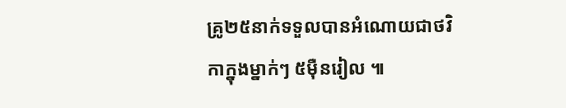គ្រូ២៥នាក់ទទួលបានអំណោយជាថវិកាក្នុងម្នាក់ៗ ៥ម៉ឺនរៀល ៕